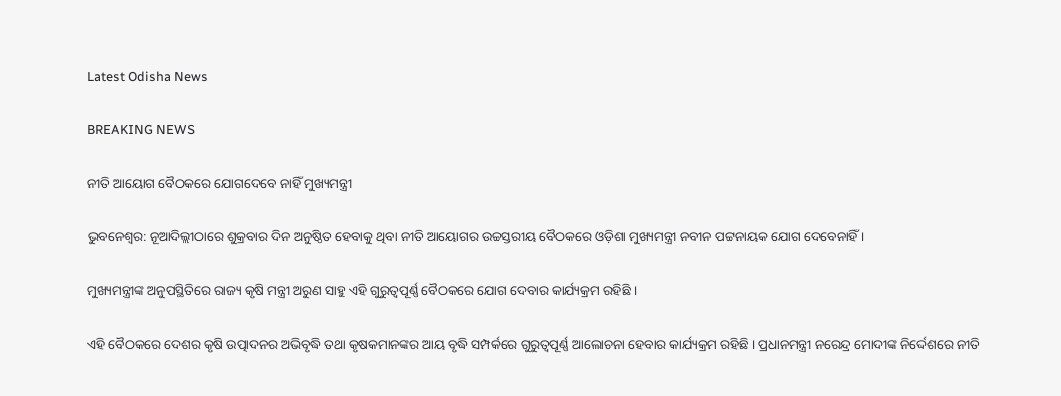Latest Odisha News

BREAKING NEWS

ନୀତି ଆୟୋଗ ବୈଠକରେ ଯୋଗଦେବେ ନାହିଁ ମୁଖ୍ୟମନ୍ତ୍ରୀ

ଭୁବନେଶ୍ୱର: ନୂଆଦିଲ୍ଲୀଠାରେ ଶୁକ୍ରବାର ଦିନ ଅନୁଷ୍ଠିତ ହେବାକୁ ଥିବା ନୀତି ଆୟୋଗର ଉଚ୍ଚସ୍ତରୀୟ ବୈଠକରେ ଓଡ଼ିଶା ମୁଖ୍ୟମନ୍ତ୍ରୀ ନବୀନ ପଟ୍ଟନାୟକ ଯୋଗ ଦେବେନାହିଁ ।

ମୁଖ୍ୟମନ୍ତ୍ରୀଙ୍କ ଅନୁପସ୍ଥିତିରେ ରାଜ୍ୟ କୃଷି ମନ୍ତ୍ରୀ ଅରୁଣ ସାହୁ ଏହି ଗୁରୁତ୍ୱପୂର୍ଣ୍ଣ ବୈଠକରେ ଯୋଗ ଦେବାର କାର୍ଯ୍ୟକ୍ରମ ରହିଛି ।

ଏହି ବୈଠକରେ ଦେଶର କୃଷି ଉତ୍ପାଦନର ଅଭିବୃଦ୍ଧି ତଥା କୃଷକମାନଙ୍କର ଆୟ ବୃଦ୍ଧି ସମ୍ପର୍କରେ ଗୁରୁତ୍ୱପୂର୍ଣ୍ଣ ଆଲୋଚନା ହେବାର କାର୍ଯ୍ୟକ୍ରମ ରହିଛି । ପ୍ରଧାନମନ୍ତ୍ରୀ ନରେନ୍ଦ୍ର ମୋଦୀଙ୍କ ନିର୍ଦ୍ଦେଶରେ ନୀତି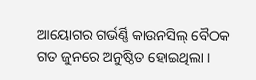ଆୟୋଗର ଗର୍ଭର୍ଣ୍ଣି କାଉନସିଲ୍ ବୈଠକ ଗତ ଜୁନରେ ଅନୁଷ୍ଠିତ ହୋଇଥିଲା ।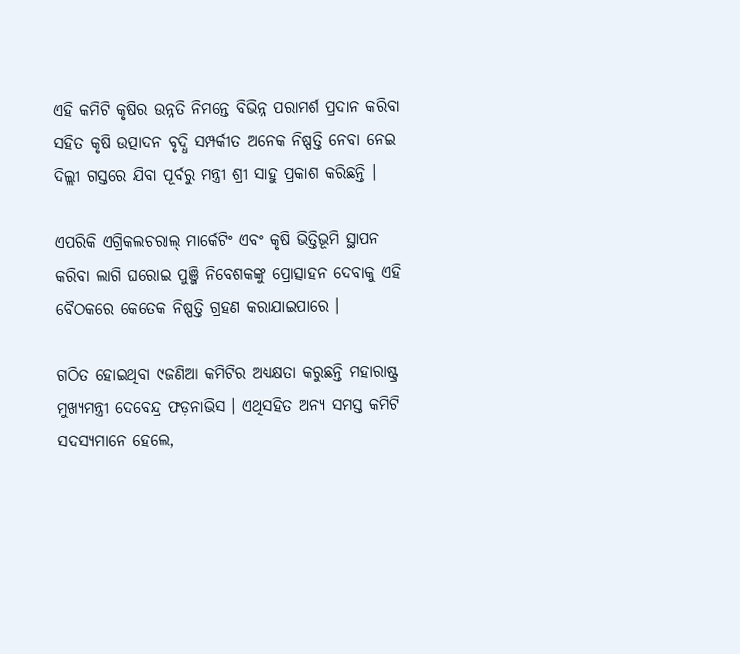ଏହି କମିଟି କୃଷିର ଉନ୍ନତି ନିମନ୍ତେ ବିଭିନ୍ନ ପରାମର୍ଶ ପ୍ରଦାନ କରିବା ସହିତ କୃଷି ଉତ୍ପାଦନ ବୃଦ୍ଧି ସମ୍ପର୍କୀତ ଅନେକ ନିଷ୍ପତ୍ତି ନେବା ନେଇ ଦିଲ୍ଲୀ ଗସ୍ତରେ ଯିବା ପୂର୍ବରୁ ମନ୍ତ୍ରୀ ଶ୍ରୀ ସାହୁ ପ୍ରକାଶ କରିଛନ୍ତି ।

ଏପରିକି ଏଗ୍ରିକଲଚରାଲ୍ ମାର୍କେଟିଂ ଏବଂ କୃଷି ଭିତ୍ତିଭୂମି ସ୍ଥାପନ କରିବା ଲାଗି ଘରୋଇ ପୁଞ୍ଜି ନିବେଶକଙ୍କୁ ପ୍ରୋତ୍ସାହନ ଦେବାକୁ ଏହି ବୈଠକରେ କେତେକ ନିଷ୍ପତ୍ତି ଗ୍ରହଣ କରାଯାଇପାରେ ।

ଗଠିତ ହୋଇଥିବା ୯ଜଣିଆ କମିଟିର ଅଧ୍ୟକ୍ଷତା କରୁଛନ୍ତି ମହାରାଷ୍ଟ୍ର ମୁଖ୍ୟମନ୍ତ୍ରୀ ଦେବେନ୍ଦ୍ର ଫଡ଼ନାଭିସ । ଏଥିସହିତ ଅନ୍ୟ ସମସ୍ତ କମିଟି ସଦସ୍ୟମାନେ ହେଲେ,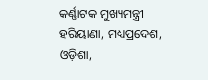କର୍ଣ୍ଣାଟକ ମୁଖ୍ୟମନ୍ତ୍ରୀ ହରିୟାଣା, ମଧ୍ୟପ୍ରଦେଶ, ଓଡ଼ିଶା,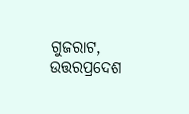ଗୁଜରାଟ, ଉତ୍ତରପ୍ରଦେଶ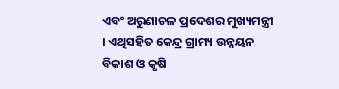ଏବଂ ଅରୁଣାଚଳ ପ୍ରଦେଶର ମୁଖ୍ୟମନ୍ତ୍ରୀ । ଏଥିସହିତ କେନ୍ଦ୍ର ଗ୍ରାମ୍ୟ ଉନ୍ନୟନ ବିକାଶ ଓ କୃଷି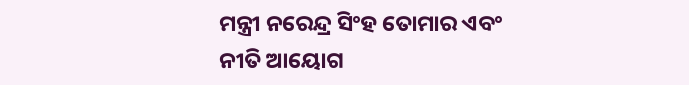ମନ୍ତ୍ରୀ ନରେନ୍ଦ୍ର ସିଂହ ତୋମାର ଏବଂ ନୀତି ଆୟୋଗ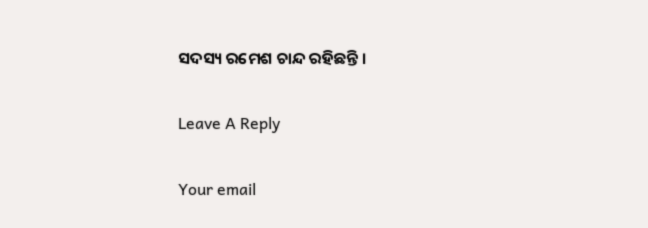ସଦସ୍ୟ ରମେଶ ଚାନ୍ଦ ରହିଛନ୍ତି ।

Leave A Reply

Your email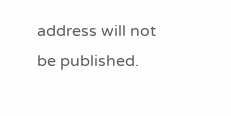address will not be published.